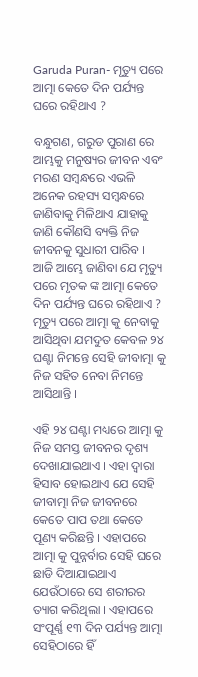Garuda Puran- ମୃତ୍ୟୁ ପରେ ଆତ୍ମା କେତେ ଦିନ ପର୍ଯ୍ୟନ୍ତ ଘରେ ରହିଥାଏ ?

ବନ୍ଧୁଗଣ, ଗରୁଡ ପୁରାଣ ରେ ଆମ୍ଭକୁ ମନୁଷ୍ୟର ଜୀବନ ଏବଂ ମରଣ ସମ୍ବନ୍ଧରେ ଏଭଳି ଅନେକ ରହସ୍ୟ ସମ୍ବନ୍ଧରେ ଜାଣିବାକୁ ମିଳିଥାଏ ଯାହାକୁ ଜାଣି କୌଣସି ବ୍ୟକ୍ତି ନିଜ ଜୀବନକୁ ସୁଧାରୀ ପାରିବ । ଆଜି ଆମ୍ଭେ ଜାଣିବା ଯେ ମୃତ୍ୟୁ ପରେ ମୃତକ ଙ୍କ ଆତ୍ମା କେତେ ଦିନ ପର୍ଯ୍ୟନ୍ତ ଘରେ ରହିଥାଏ ? ମୃତ୍ୟୁ ପରେ ଆତ୍ମା କୁ ନେବାକୁ ଆସିଥିବା ଯମଦୁତ କେବଳ ୨୪ ଘଣ୍ଟା ନିମନ୍ତେ ସେହି ଜୀବାତ୍ମା କୁ ନିଜ ସହିତ ନେବା ନିମନ୍ତେ ଆସିଥାନ୍ତି ।

ଏହି ୨୪ ଘଣ୍ଟା ମଧ୍ୟରେ ଆତ୍ମା କୁ ନିଜ ସମସ୍ତ ଜୀବନର ଦୃଶ୍ୟ ଦେଖାଯାଇଥାଏ । ଏହା ଦ୍ଵାରା ହିସାବ ହୋଇଥାଏ ଯେ ସେହି ଜୀବାତ୍ମା ନିଜ ଜୀବନରେ କେତେ ପାପ ତଥା କେତେ ପୂଣ୍ୟ କରିଛନ୍ତି । ଏହାପରେ ଆତ୍ମା କୁ ପୁନ୍ନର୍ବାର ସେହି ଘରେ ଛାଡି ଦିଆଯାଇଥାଏ ଯେଉଁଠାରେ ସେ ଶରୀରର ତ୍ୟାଗ କରିଥିଲା । ଏହାପରେ ସଂପୂର୍ଣ୍ଣ ୧୩ ଦିନ ପର୍ଯ୍ୟନ୍ତ ଆତ୍ମା ସେହିଠାରେ ହିଁ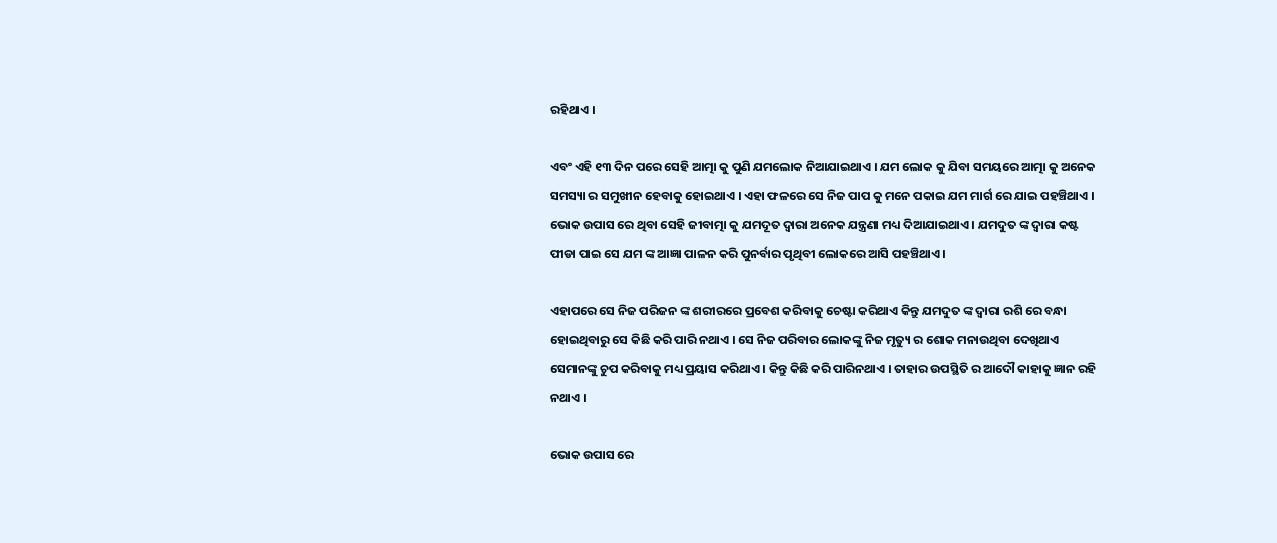ରହିଥାଏ ।

ଏବଂ ଏହି ୧୩ ଦିନ ପରେ ସେହି ଆତ୍ମା କୁ ପୁଣି ଯମଲୋକ ନିଆଯାଇଥାଏ । ଯମ ଲୋକ କୁ ଯିବା ସମୟରେ ଆତ୍ମା କୁ ଅନେକ ସମସ୍ୟା ର ସମୁଖୀନ ହେବାକୁ ହୋଇଥାଏ । ଏହା ଫଳରେ ସେ ନିଜ ପାପ କୁ ମନେ ପକାଇ ଯମ ମାର୍ଗ ରେ ଯାଇ ପହଞ୍ଚିଥାଏ । ଭୋକ ଉପାସ ରେ ଥିବା ସେହି ଜୀବାତ୍ମା କୁ ଯମଦୂତ ଦ୍ଵାରା ଅନେକ ଯନ୍ତ୍ରଣା ମଧ୍ୟ ଦିଆଯାଇଥାଏ । ଯମଦୁତ ଙ୍କ ଦ୍ଵାରା କଷ୍ଟ ପୀଡା ପାଇ ସେ ଯମ ଙ୍କ ଆଜ୍ଞା ପାଳନ କରି ପୁନର୍ବାର ପୃଥିବୀ ଲୋକରେ ଆସି ପହଞ୍ଚିଥାଏ ।

ଏହାପରେ ସେ ନିଜ ପରିଜନ ଙ୍କ ଶରୀରରେ ପ୍ରବେଶ କରିବାକୁ ଚେଷ୍ଟା କରିଥାଏ କିନ୍ତୁ ଯମଦୁତ ଙ୍କ ଦ୍ଵାରା ରଶି ରେ ବନ୍ଧା ହୋଇଥିବାରୁ ସେ କିଛି କରି ପାରି ନଥାଏ । ସେ ନିଜ ପରିବାର ଲୋକଙ୍କୁ ନିଜ ମୃତ୍ୟୁ ର ଶୋକ ମନାଉଥିବା ଦେଖିଥାଏ ସେମାନଙ୍କୁ ଚୁପ କରିବାକୁ ମଧ୍ୟ ପ୍ରୟାସ କରିଥାଏ । କିନ୍ତୁ କିଛି କରି ପାରିନଥାଏ । ତାହାର ଉପସ୍ଥିତି ର ଆଦୌ କାହାକୁ ଜ୍ଞାନ ରହି ନଥାଏ ।

ଭୋକ ଉପାସ ରେ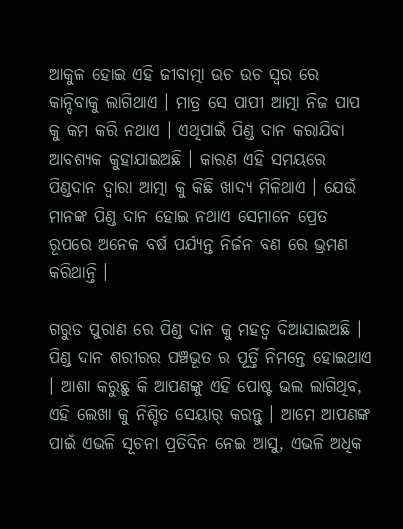ଆକୁଳ ହୋଇ ଏହି ଜୀବାତ୍ମା ଉଚ ଉଚ ସ୍ଵର ରେ କାନ୍ଦିବାକୁ ଲାଗିଥାଏ । ମାତ୍ର ସେ ପାପୀ ଆତ୍ମା ନିଜ ପାପ କୁ କମ କରି ନଥାଏ । ଏଥିପାଇଁ ପିଣ୍ଡ ଦାନ କରାଯିବା ଆବଶ୍ୟକ କୁହାଯାଇଅଛି । କାରଣ ଏହି ସମୟରେ ପିଣ୍ଡଦାନ ଦ୍ଵାରା ଆତ୍ମା କୁ କିଛି ଖାଦ୍ୟ ମିଳିଥାଏ । ଯେଉଁ ମାନଙ୍କ ପିଣ୍ଡ ଦାନ ହୋଇ ନଥାଏ ସେମାନେ ପ୍ରେତ ରୂପରେ ଅନେକ ବର୍ଷ ପର୍ଯ୍ୟନ୍ତ ନିର୍ଜନ ବଣ ରେ ଭ୍ରମଣ କରିଥାନ୍ତି ।

ଗରୁଡ ପୁରାଣ ରେ ପିଣ୍ଡ ଦାନ କୁ ମହତ୍ଵ ଦିଆଯାଇଅଛି । ପିଣ୍ଡ ଦାନ ଶରୀରର ପଞ୍ଚଭୂତ ର ପୂର୍ତ୍ତି ନିମନ୍ତେ ହୋଇଥାଏ । ଆଶା କରୁଛୁ କି ଆପଣଙ୍କୁ ଏହି ପୋଷ୍ଟ ଭଲ ଲାଗିଥିବ, ଏହି ଲେଖା କୁ ନିଶ୍ଚିତ ସେୟାର୍ କରନ୍ତୁ । ଆମେ ଆପଣଙ୍କ ପାଇଁ ଏଭଳି ସୂଚନା ପ୍ରତିଦିନ ନେଇ ଆସୁ, ଏଭଳି ଅଧିକ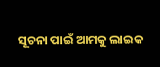ସୂଚନା ପାଇଁ ଆମକୁ ଲାଇକ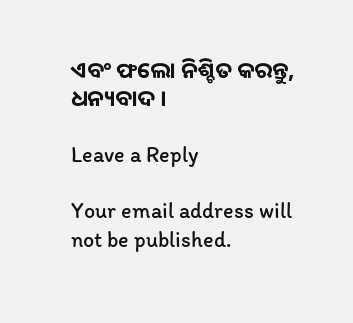ଏବଂ ଫଲୋ ନିଶ୍ଚିତ କରନ୍ତୁ, ଧନ୍ୟବାଦ ।

Leave a Reply

Your email address will not be published.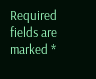Required fields are marked *